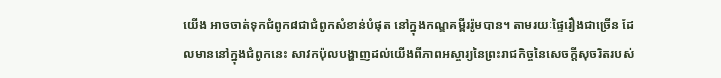យើង អាចចាត់ទុកជំពូក៨ជាជំពូកសំខាន់បំផុត នៅក្នុងកណ្ឌគម្ពីររ៉ូមបាន។ តាមរយៈផ្ទៃរឿងជាច្រើន ដែលមាននៅក្នុងជំពូកនេះ សាវកប៉ុលបង្ហាញដល់យើងពីភាពអស្ចារ្យនៃព្រះរាជកិច្ចនៃសេចក្តីសុចរិតរបស់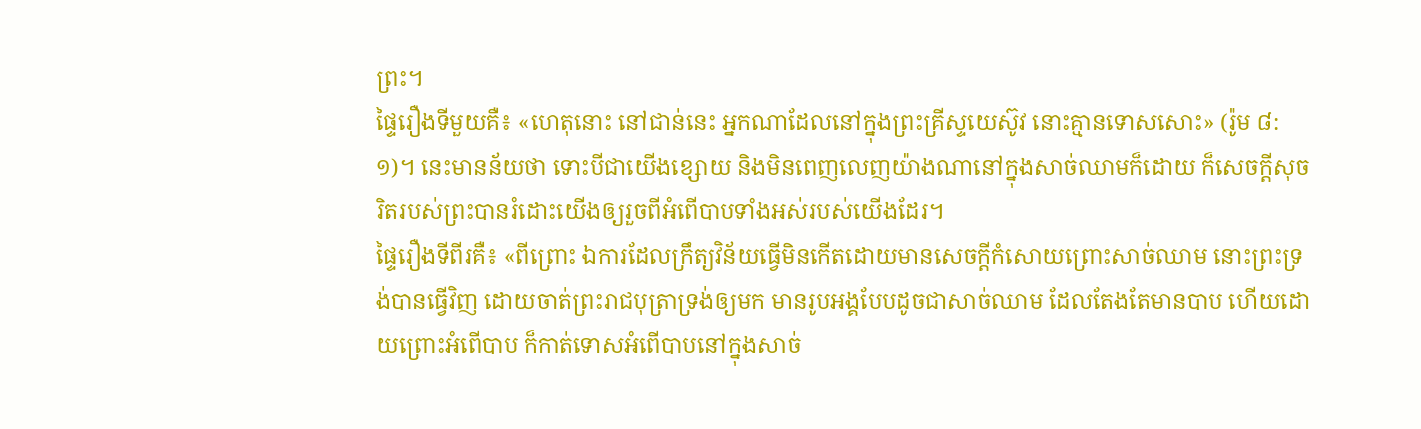ព្រះ។
ផ្ទៃរឿងទីមួយគឺ៖ «ហេតុនោះ នៅជាន់នេះ អ្នកណាដែលនៅក្នុងព្រះគ្រីស្ទយេស៊ូវ នោះគ្មានទោសសោះ» (រ៉ូម ៨:១)។ នេះមានន័យថា ទោះបីជាយើងខ្សោយ និងមិនពេញលេញយ៉ាងណានៅក្នុងសាច់ឈាមក៏ដោយ ក៏សេចក្តីសុចរិតរបស់ព្រះបានរំដោះយើងឲ្យរួចពីអំពើបាបទាំងអស់របស់យើងដែរ។
ផ្ទៃរឿងទីពីរគឺ៖ «ពីព្រោះ ឯការដែលក្រឹត្យវិន័យធ្វើមិនកើតដោយមានសេចក្តីកំសោយព្រោះសាច់ឈាម នោះព្រះទ្រង់បានធ្វើវិញ ដោយចាត់ព្រះរាជបុត្រាទ្រង់ឲ្យមក មានរូបអង្គបែបដូចជាសាច់ឈាម ដែលតែងតែមានបាប ហើយដោយព្រោះអំពើបាប ក៏កាត់ទោសអំពើបាបនៅក្នុងសាច់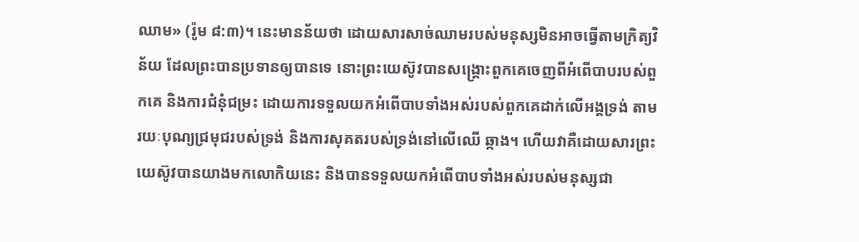ឈាម» (រ៉ូម ៨:៣)។ នេះមានន័យថា ដោយសារសាច់ឈាមរបស់មនុស្សមិនអាចធ្វើតាមក្រិត្យវិន័យ ដែលព្រះបានប្រទានឲ្យបានទេ នោះព្រះយេស៊ូវបានសង្រ្គោះពួកគេចេញពីអំពើបាបរបស់ពួកគេ និងការជំនុំជម្រះ ដោយការទទួលយកអំពើបាបទាំងអស់របស់ពួកគេដាក់លើអង្គទ្រង់ តាមរយៈបុណ្យជ្រមុជរបស់ទ្រង់ និងការសុគតរបស់ទ្រង់នៅលើឈើ ឆ្កាង។ ហើយវាគឺដោយសារព្រះយេស៊ូវបានយាងមកលោកិយនេះ និងបានទទួលយកអំពើបាបទាំងអស់របស់មនុស្សជា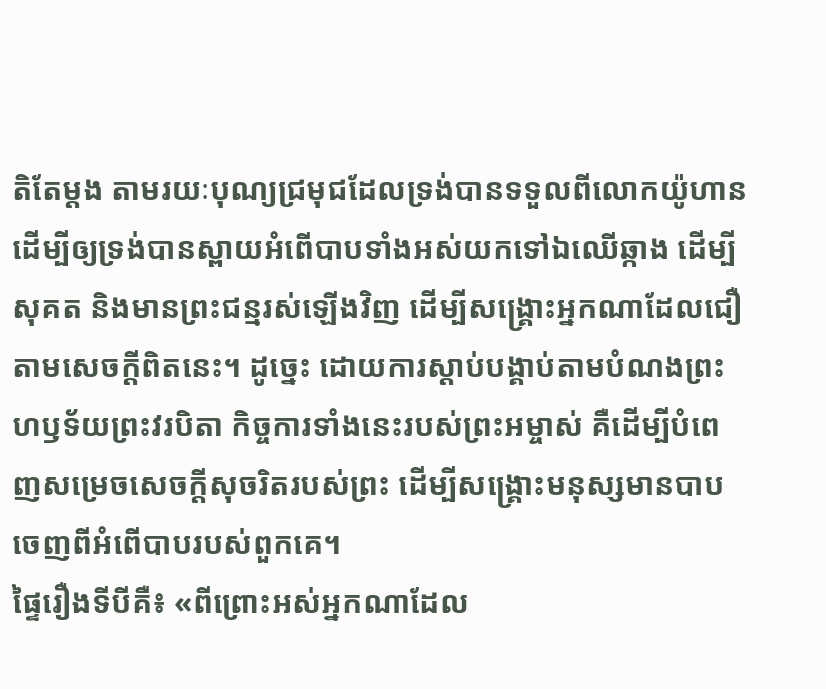តិតែម្តង តាមរយៈបុណ្យជ្រមុជដែលទ្រង់បានទទួលពីលោកយ៉ូហាន ដើម្បីឲ្យទ្រង់បានស្ពាយអំពើបាបទាំងអស់យកទៅឯឈើឆ្កាង ដើម្បីសុគត និងមានព្រះជន្មរស់ឡើងវិញ ដើម្បីសង្រ្គោះអ្នកណាដែលជឿតាមសេចក្តីពិតនេះ។ ដូច្នេះ ដោយការស្តាប់បង្គាប់តាមបំណងព្រះហឫទ័យព្រះវរបិតា កិច្ចការទាំងនេះរបស់ព្រះអម្ចាស់ គឺដើម្បីបំពេញសម្រេចសេចក្តីសុចរិតរបស់ព្រះ ដើម្បីសង្រ្គោះមនុស្សមានបាបចេញពីអំពើបាបរបស់ពួកគេ។
ផ្ទៃរឿងទីបីគឺ៖ «ពីព្រោះអស់អ្នកណាដែល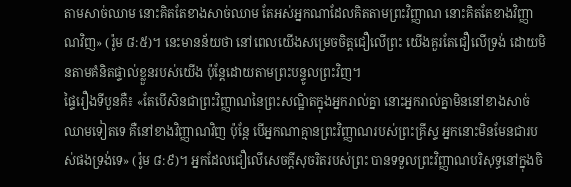តាមសាច់ឈាម នោះគិតតែខាងសាច់ឈាម តែអស់អ្នកណាដែលគិតតាមព្រះវិញ្ញាណ នោះគិតតែខាងវិញ្ញាណវិញ» (រ៉ូម ៨:៥)។ នេះមានន័យថា នៅពេលយើងសម្រេចចិត្តជឿលើព្រះ យើងគួរតែជឿលើទ្រង់ ដោយមិនតាមគំនិតផ្ទាល់ខ្លួនរបស់យើង ប៉ុន្តែដោយតាមព្រះបន្ទូលព្រះវិញ។
ផ្ទៃរឿងទីបួនគឺ៖ «តែបើសិនជាព្រះវិញ្ញាណនៃព្រះសណ្ឋិតក្នុងអ្នករាល់គ្នា នោះអ្នករាល់គ្នាមិននៅខាងសាច់ឈាមទៀតទេ គឺនៅខាងវិញ្ញាណវិញ ប៉ុន្តែ បើអ្នកណាគ្មានព្រះវិញ្ញាណរបស់ព្រះគ្រីស្ទ អ្នកនោះមិនមែនជារបស់ផងទ្រង់ទេ» (រ៉ូម ៨:៩)។ អ្នកដែលជឿលើសេចក្តីសុចរិតរបស់ព្រះ បានទទួលព្រះវិញ្ញាណបរិសុទ្ធនៅក្នុងចិ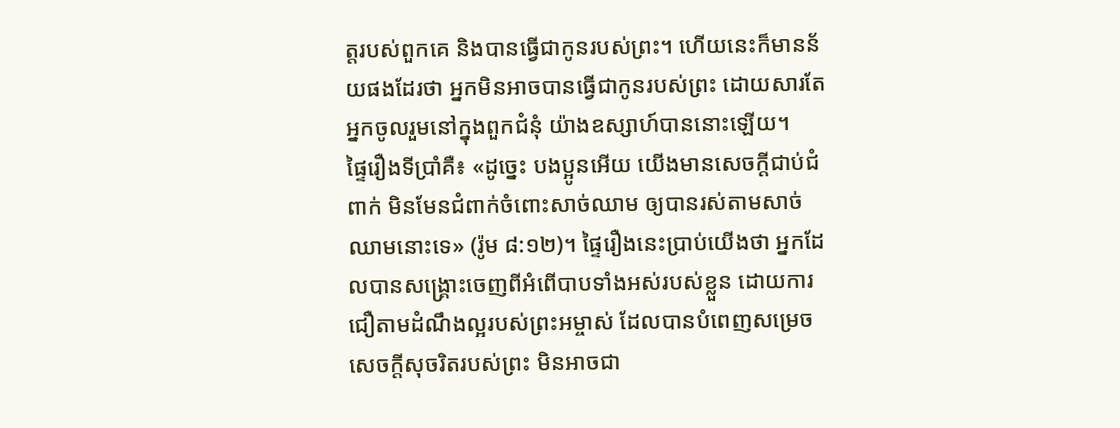ត្តរបស់ពួកគេ និងបានធ្វើជាកូនរបស់ព្រះ។ ហើយនេះក៏មានន័យផងដែរថា អ្នកមិនអាចបានធ្វើជាកូនរបស់ព្រះ ដោយសារតែអ្នកចូលរួមនៅក្នុងពួកជំនុំ យ៉ាងឧស្សាហ៍បាននោះឡើយ។
ផ្ទៃរឿងទីប្រាំគឺ៖ «ដូច្នេះ បងប្អូនអើយ យើងមានសេចក្តីជាប់ជំពាក់ មិនមែនជំពាក់ចំពោះសាច់ឈាម ឲ្យបានរស់តាមសាច់ឈាមនោះទេ» (រ៉ូម ៨:១២)។ ផ្ទៃរឿងនេះប្រាប់យើងថា អ្នកដែលបានសង្រ្គោះចេញពីអំពើបាបទាំងអស់របស់ខ្លួន ដោយការជឿតាមដំណឹងល្អរបស់ព្រះអម្ចាស់ ដែលបានបំពេញសម្រេចសេចក្តីសុចរិតរបស់ព្រះ មិនអាចជា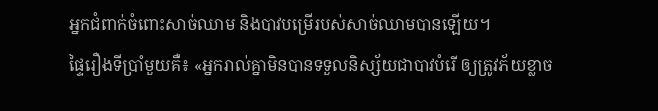អ្នកជំពាក់ចំពោះសាច់ឈាម និងបាវបម្រើរបស់សាច់ឈាមបានឡើយ។
ផ្ទៃរឿងទីប្រាំមួយគឺ៖ «អ្នករាល់គ្នាមិនបានទទួលនិស្ស័យជាបាវបំរើ ឲ្យត្រូវភ័យខ្លាច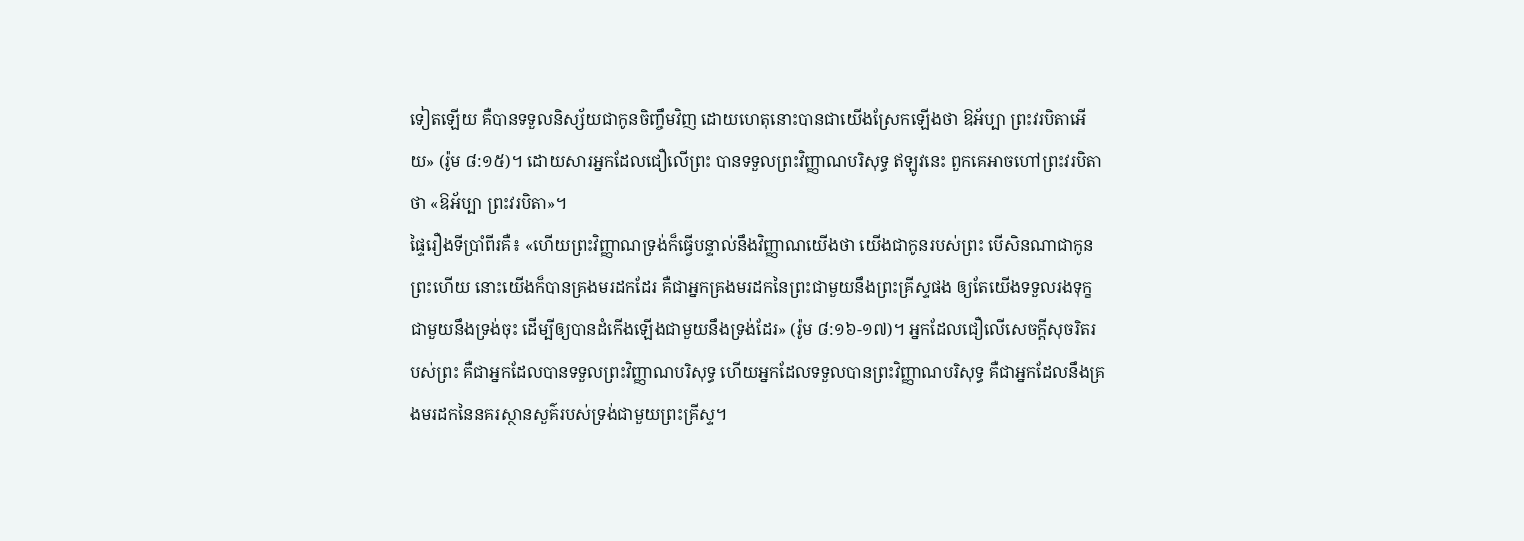ទៀតឡើយ គឺបានទទួលនិស្ស័យជាកូនចិញ្ចឹមវិញ ដោយហេតុនោះបានជាយើងស្រែកឡើងថា ឱអ័ប្បា ព្រះវរបិតាអើយ» (រ៉ូម ៨:១៥)។ ដោយសារអ្នកដែលជឿលើព្រះ បានទទួលព្រះវិញ្ញាណបរិសុទ្ធ ឥឡូវនេះ ពួកគេអាចហៅព្រះវរបិតាថា «ឱអ័ប្បា ព្រះវរបិតា»។
ផ្ទៃរឿងទីប្រាំពីរគឺ៖ «ហើយព្រះវិញ្ញាណទ្រង់ក៏ធ្វើបន្ទាល់នឹងវិញ្ញាណយើងថា យើងជាកូនរបស់ព្រះ បើសិនណាជាកូនព្រះហើយ នោះយើងក៏បានគ្រងមរដកដែរ គឺជាអ្នកគ្រងមរដកនៃព្រះជាមួយនឹងព្រះគ្រីស្ទផង ឲ្យតែយើងទទួលរងទុក្ខជាមួយនឹងទ្រង់ចុះ ដើម្បីឲ្យបានដំកើងឡើងជាមួយនឹងទ្រង់ដែរ» (រ៉ូម ៨:១៦-១៧)។ អ្នកដែលជឿលើសេចក្តីសុចរិតរបស់ព្រះ គឺជាអ្នកដែលបានទទួលព្រះវិញ្ញាណបរិសុទ្ធ ហើយអ្នកដែលទទួលបានព្រះវិញ្ញាណបរិសុទ្ធ គឺជាអ្នកដែលនឹងគ្រងមរដកនៃនគរស្ថានសួគ៌របស់ទ្រង់ជាមួយព្រះគ្រីស្ទ។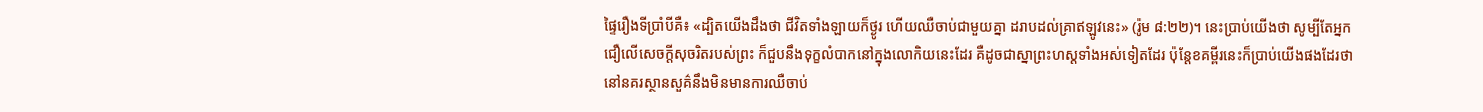ផ្ទៃរឿងទីប្រាំបីគឺ៖ «ដ្បិតយើងដឹងថា ជីវិតទាំងឡាយក៏ថ្ងូរ ហើយឈឺចាប់ជាមួយគ្នា ដរាបដល់គ្រាឥឡូវនេះ» (រ៉ូម ៨:២២)។ នេះប្រាប់យើងថា សូម្បីតែអ្នកជឿលើសេចក្តីសុចរិតរបស់ព្រះ ក៏ជួបនឹងទុក្ខលំបាកនៅក្នុងលោកិយនេះដែរ គឺដូចជាស្នាព្រះហស្តទាំងអស់ទៀតដែរ ប៉ុន្តែខគម្ពីរនេះក៏ប្រាប់យើងផងដែរថា នៅនគរស្ថានសួគ៌នឹងមិនមានការឈឺចាប់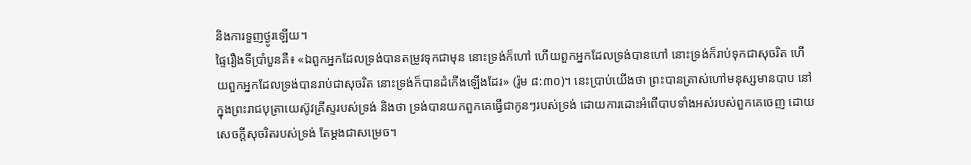និងការទួញថ្ងូរឡើយ។
ផ្ទៃរឿងទីប្រាំបួនគឺ៖ «ឯពួកអ្នកដែលទ្រង់បានតម្រូវទុកជាមុន នោះទ្រង់ក៏ហៅ ហើយពួកអ្នកដែលទ្រង់បានហៅ នោះទ្រង់ក៏រាប់ទុកជាសុចរិត ហើយពួកអ្នកដែលទ្រង់បានរាប់ជាសុចរិត នោះទ្រង់ក៏បានដំកើងឡើងដែរ» (រ៉ូម ៨:៣០)។ នេះប្រាប់យើងថា ព្រះបានត្រាស់ហៅមនុស្សមានបាប នៅក្នុងព្រះរាជបុត្រាយេស៊ូវគ្រីស្ទរបស់ទ្រង់ និងថា ទ្រង់បានយកពួកគេធ្វើជាកូនៗរបស់ទ្រង់ ដោយការដោះអំពើបាបទាំងអស់របស់ពួកគេចេញ ដោយសេចក្តីសុចរិតរបស់ទ្រង់ តែម្តងជាសម្រេច។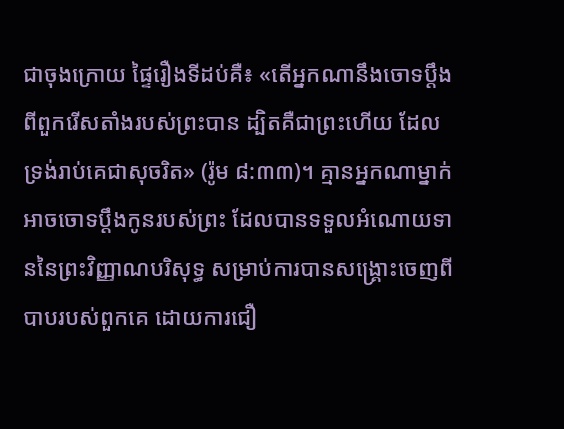ជាចុងក្រោយ ផ្ទៃរឿងទីដប់គឺ៖ «តើអ្នកណានឹងចោទប្តឹងពីពួករើសតាំងរបស់ព្រះបាន ដ្បិតគឺជាព្រះហើយ ដែលទ្រង់រាប់គេជាសុចរិត» (រ៉ូម ៨:៣៣)។ គ្មានអ្នកណាម្នាក់អាចចោទប្តឹងកូនរបស់ព្រះ ដែលបានទទួលអំណោយទាននៃព្រះវិញ្ញាណបរិសុទ្ធ សម្រាប់ការបានសង្រ្គោះចេញពីបាបរបស់ពួកគេ ដោយការជឿ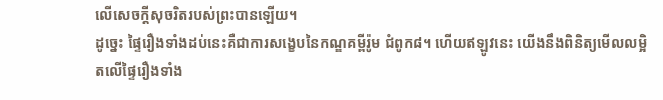លើសេចក្តីសុចរិតរបស់ព្រះបានឡើយ។
ដូច្នេះ ផ្ទៃរឿងទាំងដប់នេះគឺជាការសង្ខេបនៃកណ្ឌគម្ពីរ៉ូម ជំពូក៨។ ហើយឥឡូវនេះ យើងនឹងពិនិត្យមើលលម្អិតលើផ្ទៃរឿងទាំង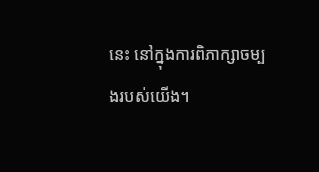នេះ នៅក្នុងការពិភាក្សាចម្បងរបស់យើង។